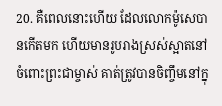20. គឺពេលនោះហើយ ដែលលោកម៉ូសេបានកើតមក ហើយមានរូបរាងស្រស់ស្អាតនៅចំពោះព្រះជាម្ចាស់ គាត់ត្រូវបានចិញ្ចឹមនៅក្នុ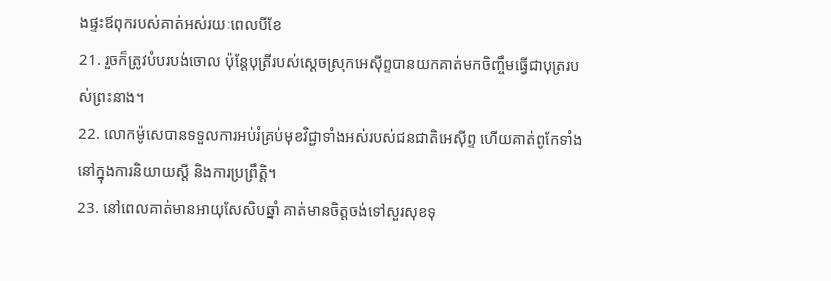ងផ្ទះឪពុករបស់គាត់អស់រយៈពេលបីខែ
21. រួចក៏ត្រូវបំបរបង់ចោល ប៉ុន្ដែបុត្រីរបស់ស្ដេចស្រុកអេស៊ីព្ទបានយកគាត់មកចិញ្ចឹមធ្វើជាបុត្ររបស់ព្រះនាង។
22. លោកម៉ូសេបានទទួលការអប់រំគ្រប់មុខវិជ្ជាទាំងអស់របស់ជនជាតិអេស៊ីព្ទ ហើយគាត់ពូកែទាំងនៅក្នុងការនិយាយស្ដី និងការប្រព្រឹត្ដិ។
23. នៅពេលគាត់មានអាយុសែសិបឆ្នាំ គាត់មានចិត្ដចង់ទៅសួរសុខទុ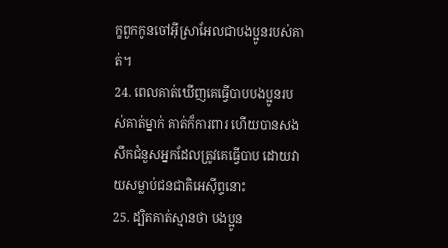ក្ខពួកកូនចៅអ៊ីស្រាអែលជាបងប្អូនរបស់គាត់។
24. ពេលគាត់ឃើញគេធ្វើបាបបងប្អូនរបស់គាត់ម្នាក់ គាត់ក៏ការពារ ហើយបានសងសឹកជំនួសអ្នកដែលត្រូវគេធ្វើបាប ដោយវាយសម្លាប់ជនជាតិអេស៊ីព្ទនោះ
25. ដ្បិតគាត់ស្មានថា បងប្អូន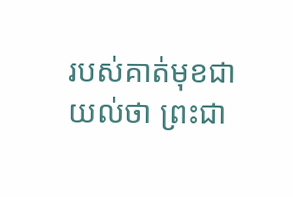របស់គាត់មុខជាយល់ថា ព្រះជា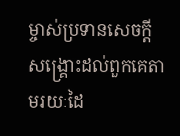ម្ចាស់ប្រទានសេចក្ដីសង្គ្រោះដល់ពួកគេតាមរយៈដៃ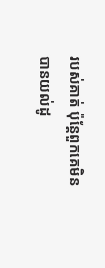របស់គាត់ ប៉ុន្ដែពួកគេមិនបានយល់ដូ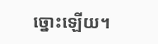ច្នោះឡើយ។